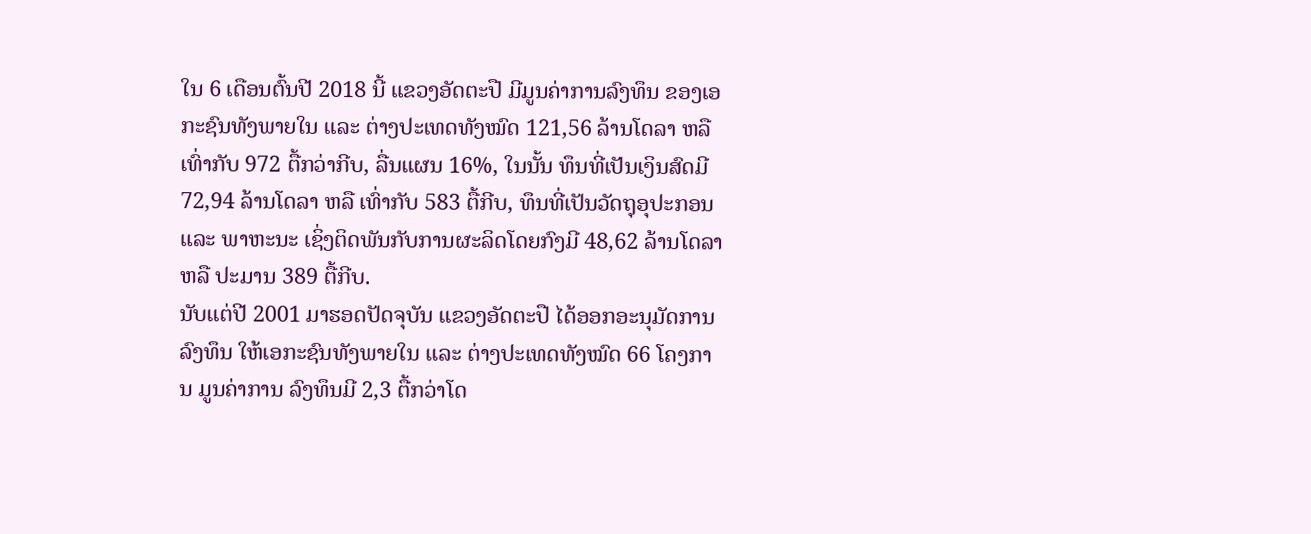ໃນ 6 ເດືອນຕົ້ນປີ 2018 ນີ້ ແຂວງອັດຕະປື ມີມູນຄ່າການລົງທຶນ ຂອງເອກະຊົນທັງພາຍໃນ ແລະ ຕ່າງປະເທດທັງໝົດ 121,56 ລ້ານໂດລາ ຫລື ເທົ່າກັບ 972 ຕື້ກວ່າກີບ, ລື່ນແຜນ 16%, ໃນນັ້ນ ທຶນທີ່ເປັນເງິນສົດມີ 72,94 ລ້ານໂດລາ ຫລື ເທົ່າກັບ 583 ຕື້ກີບ, ທຶນທີ່ເປັນວັດຖຸອຸປະກອນ ແລະ ພາຫະນະ ເຊິ່ງຕິດພັນກັບການຜະລິດໂດຍກົງມີ 48,62 ລ້ານໂດລາ ຫລື ປະມານ 389 ຕື້ກີບ.
ນັບແຕ່ປີ 2001 ມາຮອດປັດຈຸບັນ ແຂວງອັດຕະປື ໄດ້ອອກອະນຸມັດການລົງທຶນ ໃຫ້ເອກະຊົນທັງພາຍໃນ ແລະ ຕ່າງປະເທດທັງໝົດ 66 ໂຄງການ ມູນຄ່າການ ລົງທຶນມີ 2,3 ຕື້ກວ່າໂດ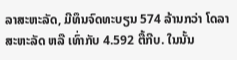ລາສະຫະລັດ, ມີທຶນຈົດທະບຽນ 574 ລ້ານກວ່າ ໂດລາສະຫະລັດ ຫລື ເທົ່າກັບ 4.592 ຕື້ກີບ. ໃນນັ້ນ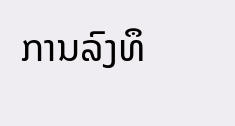ການລົງທຶ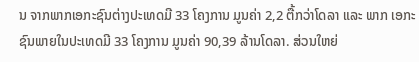ນ ຈາກພາກເອກະຊົນຕ່າງປະເທດມີ 33 ໂຄງການ ມູນຄ່າ 2,2 ຕື້ກວ່າໂດລາ ແລະ ພາກ ເອກະຊົນພາຍໃນປະເທດມີ 33 ໂຄງການ ມູນຄ່າ 90,39 ລ້ານໂດລາ. ສ່ວນໃຫຍ່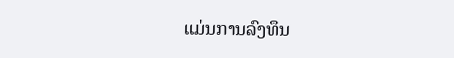ແມ່ນການລົງທຶນ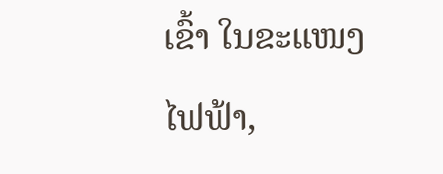ເຂົ້າ ໃນຂະແໜງໄຟຟ້າ,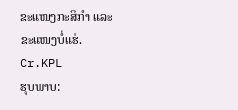ຂະແໜງກະສິກຳ ແລະ ຂະແໜງບໍ່ແຮ່.
Cr.KPL
ຮຸບພາບ: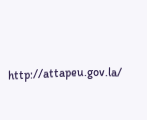http://attapeu.gov.la/